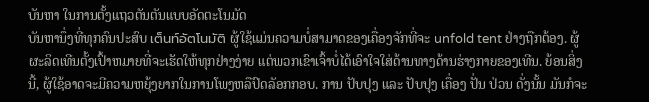ບັນຫາ ໃນການຕັ້ງແຖວຕັນຕັນແບບອັດຕະໂນມັດ
ບັນຫານຶ່ງທີ່ທຸກຄົນປະສົບ เต็นท์อัตโนมัติ ຜູ້ໃຊ້ແມ່ນຄວາມບໍ່ສາມາດຂອງເຄື່ອງຈັກທີ່ຈະ unfold tent ຢ່າງຖືກຕ້ອງ. ຜູ້ຜະລິດເທີນຕັ້ງເປົ້າຫມາຍທີ່ຈະເຮັດໃຫ້ທຸກຢ່າງງ່າຍ ແຕ່ພວກເຂົາເຈົ້າບໍ່ໄດ້ເອົາໃຈໃສ່ດ້ານທາງດ້ານຮ່າງກາຍຂອງເທີນ. ຍ້ອນສິ່ງນີ້, ຜູ້ໃຊ້ອາດຈະມີຄວາມຫຍຸ້ງຍາກໃນການໂພງຫລືປົດລັອກກອບ. ການ ປັບປຸງ ແລະ ປັບປຸງ ເຄື່ອງ ປັ່ນ ປ່ວນ ດັ່ງນັ້ນ ມັນກໍຈະ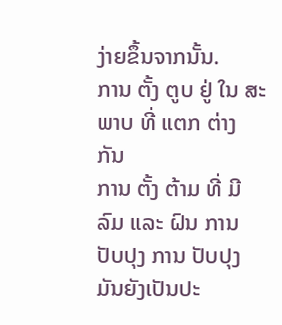ງ່າຍຂຶ້ນຈາກນັ້ນ.
ການ ຕັ້ງ ຕູບ ຢູ່ ໃນ ສະພາບ ທີ່ ແຕກ ຕ່າງ ກັນ
ການ ຕັ້ງ ຕ້າມ ທີ່ ມີ ລົມ ແລະ ຝົນ ການ ປັບປຸງ ການ ປັບປຸງ ມັນຍັງເປັນປະ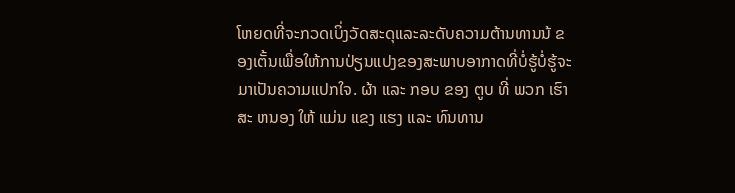ໂຫຍດທີ່ຈະກວດເບິ່ງວັດສະດຸແລະລະດັບຄວາມຕ້ານທານນ້ ຂອງເຕັ້ນເພື່ອໃຫ້ການປ່ຽນແປງຂອງສະພາບອາກາດທີ່ບໍ່ຮູ້ບໍ່ຮູ້ຈະມາເປັນຄວາມແປກໃຈ. ຜ້າ ແລະ ກອບ ຂອງ ຕູບ ທີ່ ພວກ ເຮົາ ສະ ຫນອງ ໃຫ້ ແມ່ນ ແຂງ ແຮງ ແລະ ທົນທານ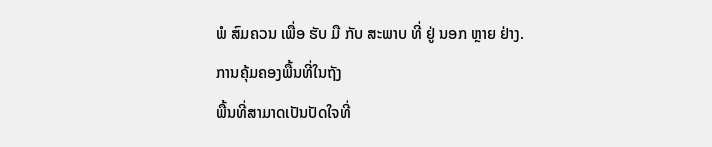ພໍ ສົມຄວນ ເພື່ອ ຮັບ ມື ກັບ ສະພາບ ທີ່ ຢູ່ ນອກ ຫຼາຍ ຢ່າງ.
ການຄຸ້ມຄອງພື້ນທີ່ໃນຖັງ
ພື້ນທີ່ສາມາດເປັນປັດໃຈທີ່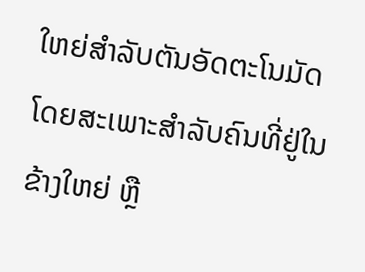ໃຫຍ່ສໍາລັບຕັນອັດຕະໂນມັດ ໂດຍສະເພາະສໍາລັບຄົນທີ່ຢູ່ໃນຂ້າງໃຫຍ່ ຫຼື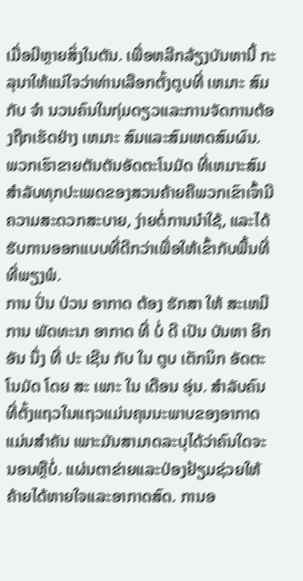ເມື່ອມີຫຼາຍສິ່ງໃນຕັນ. ເພື່ອຫລີກລ້ຽງບັນຫານີ້ ກະລຸນາໃຫ້ແນ່ໃຈວ່າທ່ານເລືອກຕັ້ງຕູບທີ່ ເຫມາະ ສົມກັບ ຈໍາ ນວນຄົນໃນກຸ່ມດຽວແລະການຈັດການຕ້ອງຖືກເຮັດຢ່າງ ເຫມາະ ສົມແລະສົມເຫດສົມຜົນ. ພວກເຮົາຂາຍຕັນຕັນອັດຕະໂນມັດ ທີ່ເຫມາະສົມສໍາລັບທຸກປະເພດຂອງສວນຄ້າຍຄືພວກເຂົາເຈົ້າມີຄວາມສະດວກສະບາຍ, ງ່າຍຕໍ່ການນໍາໃຊ້, ແລະໄດ້ຮັບການອອກແບບທີ່ດີກວ່າເພື່ອໃຫ້ເຂົ້າກັບພື້ນທີ່ທີ່ພຽງພໍ.
ການ ປັ່ນ ປ່ວນ ອາກາດ ຕ້ອງ ຮັກສາ ໃຫ້ ສະເຫມີ
ການ ພັດທະນາ ອາກາດ ທີ່ ບໍ່ ດີ ເປັນ ບັນຫາ ອີກ ອັນ ນຶ່ງ ທີ່ ປະ ເຊີນ ກັບ ໃນ ຕູບ ເຕັກນິກ ອັດຕະໂນມັດ ໂດຍ ສະ ເພາະ ໃນ ເດືອນ ອຸ່ນ. ສໍາລັບຄົນທີ່ຕັ້ງແຖວໃນແຖວແມ່ນຄຸນນະພາບຂອງອາກາດແມ່ນສໍາຄັນ ເພາະມັນສາມາດລະບຸໄດ້ວ່າຄົນໃດຈະນອນຫຼືບໍ່. ແຜ່ນຕາຂ່າຍແລະປ່ອງຢ້ຽມຊ່ວຍໃຫ້ຄ້າຍໄດ້ຫາຍໃຈແລະອາກາດສົດ. ການອ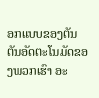ອກແບບຂອງຕັນຕັນອັດຕະໂນມັດຂອງພວກເຮົາ ອະ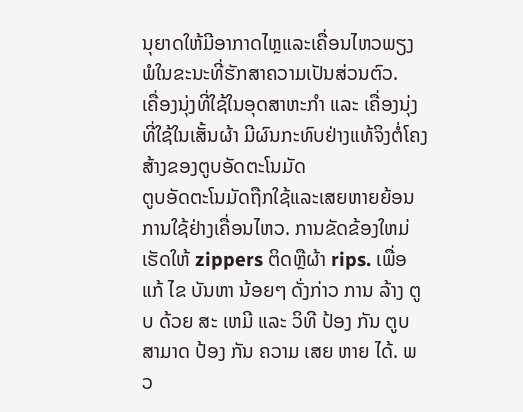ນຸຍາດໃຫ້ມີອາກາດໄຫຼແລະເຄື່ອນໄຫວພຽງພໍໃນຂະນະທີ່ຮັກສາຄວາມເປັນສ່ວນຕົວ.
ເຄື່ອງນຸ່ງທີ່ໃຊ້ໃນອຸດສາຫະກໍາ ແລະ ເຄື່ອງນຸ່ງທີ່ໃຊ້ໃນເສັ້ນຜ້າ ມີຜົນກະທົບຢ່າງແທ້ຈິງຕໍ່ໂຄງສ້າງຂອງຕູບອັດຕະໂນມັດ
ຕູບອັດຕະໂນມັດຖືກໃຊ້ແລະເສຍຫາຍຍ້ອນການໃຊ້ຢ່າງເຄື່ອນໄຫວ. ການຂັດຂ້ອງໃຫມ່ເຮັດໃຫ້ zippers ຕິດຫຼືຜ້າ rips. ເພື່ອ ແກ້ ໄຂ ບັນຫາ ນ້ອຍໆ ດັ່ງກ່າວ ການ ລ້າງ ຕູບ ດ້ວຍ ສະ ເຫມີ ແລະ ວິທີ ປ້ອງ ກັນ ຕູບ ສາມາດ ປ້ອງ ກັນ ຄວາມ ເສຍ ຫາຍ ໄດ້. ພວ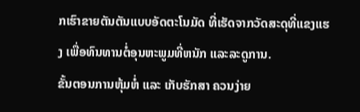ກເຮົາຂາຍຕັນຕັນແບບອັດຕະໂນມັດ ທີ່ເຮັດຈາກວັດສະດຸທີ່ແຂງແຮງ ເພື່ອທົນທານຕໍ່ອຸນຫະພູມທີ່ຫນັກ ແລະລະດູການ.
ຂັ້ນຕອນການຫຸ້ມຫໍ່ ແລະ ເກັບຮັກສາ ຄວນງ່າຍ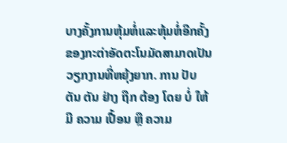ບາງຄັ້ງການຫຸ້ມຫໍ່ແລະຫຸ້ມຫໍ່ອີກຄັ້ງຂອງກະຕ່າອັດຕະໂນມັດສາມາດເປັນວຽກງານທີ່ຫຍຸ້ງຍາກ. ການ ປັບ ຕັນ ຕັນ ຢ່າງ ຖືກ ຕ້ອງ ໂດຍ ບໍ່ ໃຫ້ ມີ ຄວາມ ເປື້ອນ ຫຼື ຄວາມ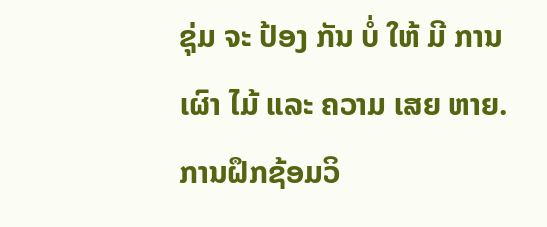ຊຸ່ມ ຈະ ປ້ອງ ກັນ ບໍ່ ໃຫ້ ມີ ການ ເຜົາ ໄມ້ ແລະ ຄວາມ ເສຍ ຫາຍ. ການຝຶກຊ້ອມວິ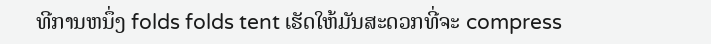ທີການຫນຶ່ງ folds folds tent ເຮັດໃຫ້ມັນສະດວກທີ່ຈະ compress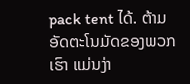pack tent ໄດ້. ຕ້າມອັດຕະໂນມັດຂອງພວກເຮົາ ແມ່ນງ່າ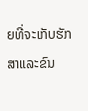ຍທີ່ຈະເກັບຮັກສາແລະຂົນ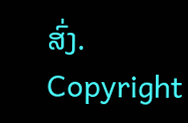ສົ່ງ.
Copyright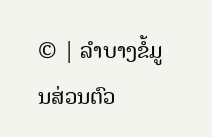© | ລຳບາງຂໍ້ມູນສ່ວນຕົວ